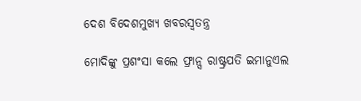ଦେଶ ବିଦେଶମୁଖ୍ୟ ଖବରସ୍ୱତନ୍ତ୍ର

ମୋଦିଙ୍କୁ ପ୍ରଶଂସା କଲେ ଫ୍ରାନ୍ସ ରାଷ୍ଟ୍ରପତି ଇମାନୁଏଲ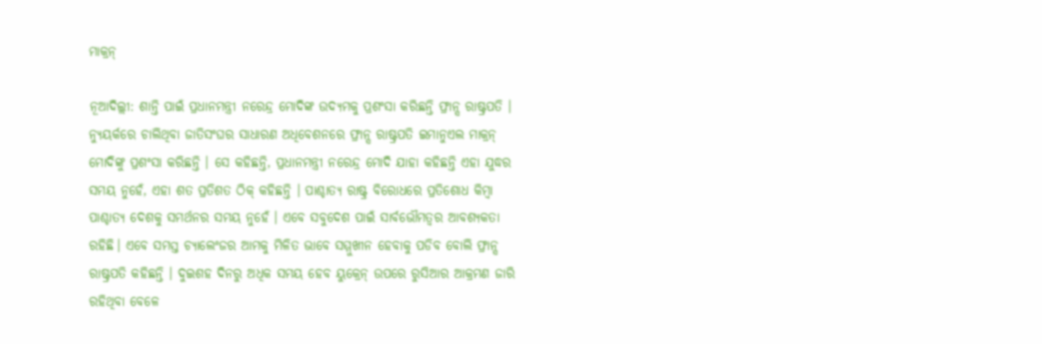ମାକ୍ରନ୍

ନୂଆଦିଲ୍ଲୀ: ଶାନ୍ତି ପାଇଁ ପ୍ରଧାନମନ୍ତ୍ରୀ ନରେନ୍ଦ୍ର ମୋଦିଙ୍କ ଉଦ୍ୟମକୁ ପ୍ରଶଂସା କରିଛନ୍ତି ଫ୍ରାନ୍ସ ରାଷ୍ଟ୍ରପତି । ନ୍ୟୁୟର୍କରେ ଚାଲିଥିବା ଜାତିସଂଘର ସାଧାରଣ ଅଧିବେଶନରେ ଫ୍ରାନ୍ସ ରାଷ୍ଟ୍ରପତି ଇମାନୁଏଲ ମାକ୍ରନ୍ ମୋଦିଙ୍କୁ ପ୍ରଶଂସା କରିଛନ୍ତି । ସେ କହିଛନ୍ତି, ପ୍ରଧାନମନ୍ତ୍ରୀ ନରେନ୍ଦ୍ର ମୋଦି ଯାହା କହିଛନ୍ତି ଏହା ଯୁଦ୍ଧର ସମୟ ନୁହେଁ, ଏହା ଶତ ପ୍ରତିଶତ ଠିକ୍ କହିଛନ୍ତି । ପାଶ୍ଚାତ୍ୟ ରାଷ୍ଟ୍ର ବିରୋଧରେ ପ୍ରତିଶୋଧ କିମ୍ବା ପାଶ୍ଚାତ୍ୟ ଦେଶକୁ ସମର୍ଥନର ସମୟ ନୁହେଁ । ଏବେ ସବୁଦେଶ ପାଇଁ ସାର୍ବଭୌମତ୍ୱର ଆବଶ୍ୟକତା ରହିଛି। ଏବେ ସମସ୍ତ ଚ୍ୟାଲେଂଜର ଆମକୁ ମିଳିତ ଭାବେ ସମ୍ମୁଖୀନ ହେବାକୁ ପଡିବ ବୋଲି ଫ୍ରାନ୍ସ ରାଷ୍ଟ୍ରପତି କହିଛନ୍ତି । ଦୁଇଶହ ଦିନରୁ ଅଧିକ ସମୟ ହେବ ୟୁକ୍ରେନ୍ ଉପରେ ରୁସିଆର ଆକ୍ରମଣ ଜାରି ରହିଥିବା ବେଳେ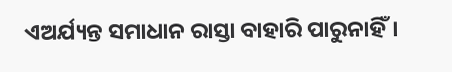ଏଅର୍ଯ୍ୟନ୍ତ ସମାଧାନ ରାସ୍ତା ବାହାରି ପାରୁନାହିଁ।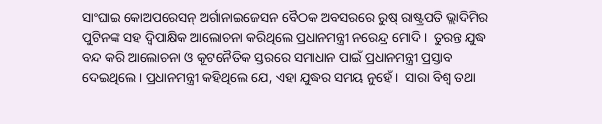ସାଂଘାଇ କୋଅପରେସନ୍ ଅର୍ଗାନାଇଜେସନ ବୈଠକ ଅବସରରେ ରୁଷ୍ ରାଷ୍ଟ୍ରପତି ଭ୍ଲାଦିମିର ପୁଟିନଙ୍କ ସହ ଦ୍ୱିପାକ୍ଷିକ ଆଲୋଚନା କରିଥିଲେ ପ୍ରଧାନମନ୍ତ୍ରୀ ନରେନ୍ଦ୍ର ମୋଦି।  ତୁରନ୍ତ ଯୁଦ୍ଧ ବନ୍ଦ କରି ଆଲୋଚନା ଓ କୂଟନୈତିକ ସ୍ତରରେ ସମାଧାନ ପାଇଁ ପ୍ରଧାନମନ୍ତ୍ରୀ ପ୍ରସ୍ତାବ ଦେଇଥିଲେ । ପ୍ରଧାନମନ୍ତ୍ରୀ କହିଥିଲେ ଯେ, ଏହା ଯୁଦ୍ଧର ସମୟ ନୁହେଁ ।  ସାରା ବିଶ୍ୱ ତଥା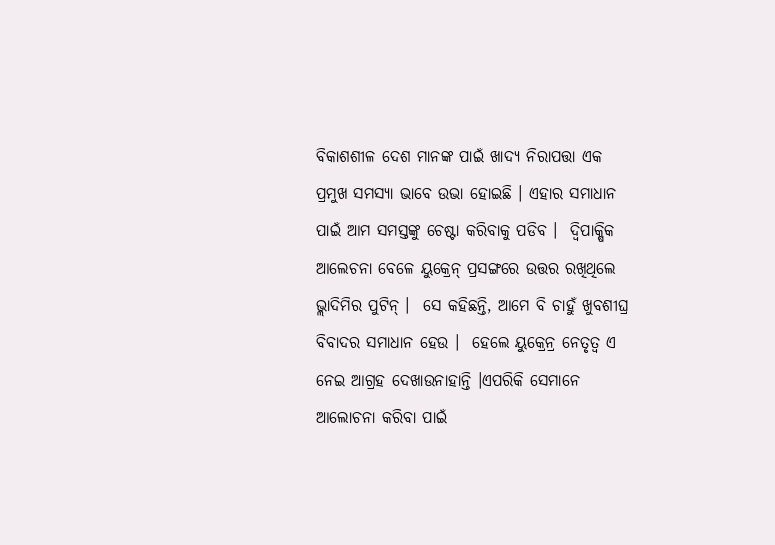ବିକାଶଶୀଳ ଦେଶ ମାନଙ୍କ ପାଇଁ ଖାଦ୍ୟ ନିରାପତ୍ତା ଏକ ପ୍ରମୁଖ ସମସ୍ୟା ଭାବେ ଉଭା ହୋଇଛି । ଏହାର ସମାଧାନ ପାଇଁ ଆମ ସମସ୍ତଙ୍କୁ ଚେଷ୍ଟା କରିବାକୁ ପଡିବ ।  ଦ୍ୱିପାକ୍ଷିକ ଆଲେଚନା ବେଳେ ୟୁକ୍ରେନ୍ ପ୍ରସଙ୍ଗରେ ଉତ୍ତର ରଖିଥିଲେ ଭ୍ଲାଦିମିର ପୁଟିନ୍ ।  ସେ କହିଛନ୍ତି, ଆମେ ବି ଚାହୁଁ ଖୁବଶୀଘ୍ର ବିବାଦର ସମାଧାନ ହେଉ ।  ହେଲେ ୟୁକ୍ରେନ୍ର ନେତୃତ୍ୱ ଏ ନେଇ ଆଗ୍ରହ ଦେଖାଉନାହାନ୍ତି ।ଏପରିକି ସେମାନେ ଆଲୋଚନା କରିବା ପାଇଁ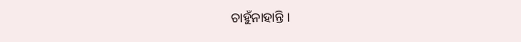ଚାହୁଁନାହାନ୍ତି ।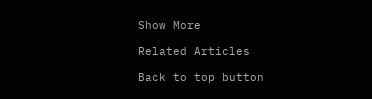Show More

Related Articles

Back to top button